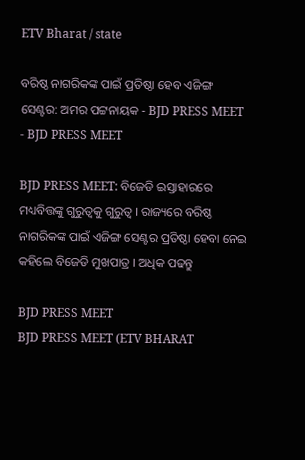ETV Bharat / state

ବରିଷ୍ଠ ନାଗରିକଙ୍କ ପାଇଁ ପ୍ରତିଷ୍ଠା ହେବ ଏଜିଙ୍ଗ ସେଣ୍ଟର: ଅମର ପଟ୍ଟନାୟକ - BJD PRESS MEET - BJD PRESS MEET

BJD PRESS MEET: ବିଜେଡି ଇସ୍ତାହାରରେ ମଧ୍ୟବିତ୍ତଙ୍କୁ ଗୁରୁତ୍ବକୁ ଗୁରୁତ୍ବ । ରାଜ୍ୟରେ ବରିଷ୍ଠ ନାଗରିକଙ୍କ ପାଇଁ ଏଜିଙ୍ଗ ସେଣ୍ଟର ପ୍ରତିଷ୍ଠା ହେବା ନେଇ କହିଲେ ବିଜେଡି ମୁଖପାତ୍ର । ଅଧିକ ପଢନ୍ତୁ

BJD PRESS MEET
BJD PRESS MEET (ETV BHARAT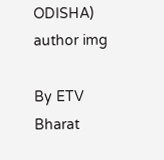ODISHA)
author img

By ETV Bharat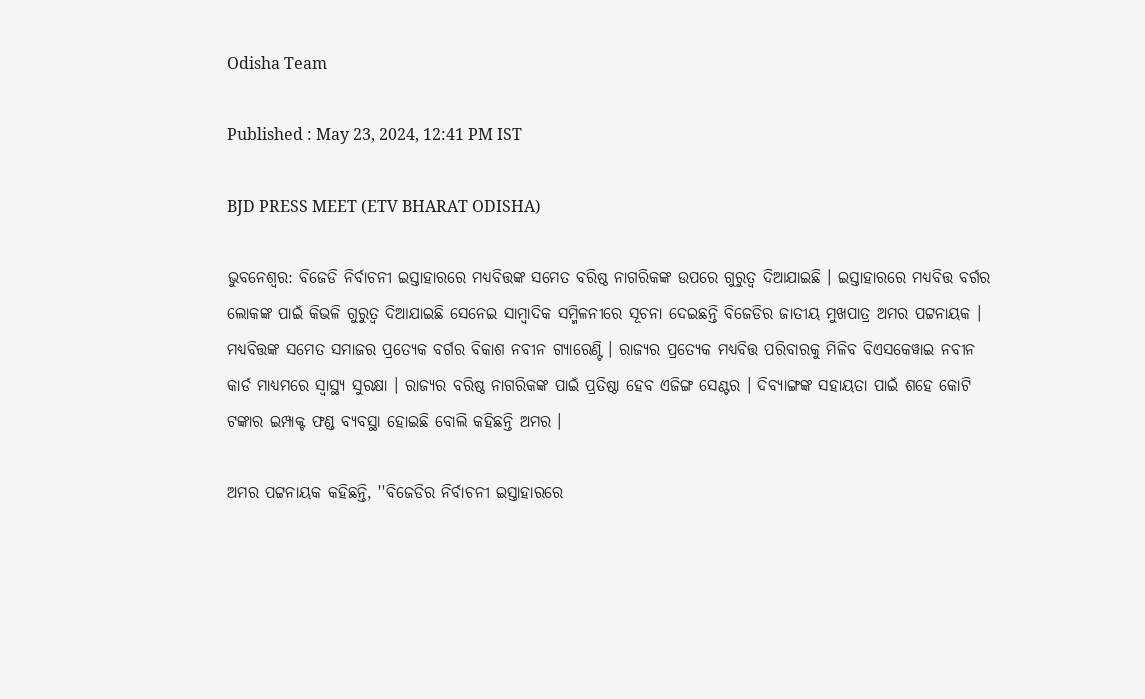Odisha Team

Published : May 23, 2024, 12:41 PM IST

BJD PRESS MEET (ETV BHARAT ODISHA)

ଭୁବନେଶ୍ୱର: ବିଜେଡି ନିର୍ବାଚନୀ ଇସ୍ତାହାରରେ ମଧ୍ୟବିତ୍ତଙ୍କ ସମେତ ବରିଷ୍ଠ ନାଗରିକଙ୍କ ଉପରେ ଗୁରୁତ୍ବ ଦିଆଯାଇଛି । ଇସ୍ତାହାରରେ ମଧ୍ୟବିତ୍ତ ବର୍ଗର ଲୋକଙ୍କ ପାଇଁ କିଭଳି ଗୁରୁତ୍ବ ଦିଆଯାଇଛି ସେନେଇ ସାମ୍ବାଦିକ ସମ୍ମିଳନୀରେ ସୂଚନା ଦେଇଛନ୍ତି ବିଜେଡିର ଜାତୀୟ ମୁଖପାତ୍ର ଅମର ପଟ୍ଟନାୟକ । ମଧ୍ୟବିତ୍ତଙ୍କ ସମେତ ସମାଜର ପ୍ରତ୍ୟେକ ବର୍ଗର ବିକାଶ ନବୀନ ଗ୍ୟାରେଣ୍ଟି । ରାଜ୍ୟର ପ୍ରତ୍ୟେକ ମଧ୍ୟବିତ୍ତ ପରିବାରକୁ ମିଳିବ ବିଏସକେୱାଇ ନବୀନ କାର୍ଡ ମାଧ୍ୟମରେ ସ୍ୱାସ୍ଥ୍ୟ ସୁରକ୍ଷା । ରାଜ୍ୟର ବରିଷ୍ଠ ନାଗରିକଙ୍କ ପାଇଁ ପ୍ରତିଷ୍ଠା ହେବ ଏଜିଙ୍ଗ ସେଣ୍ଟର । ଦିବ୍ୟାଙ୍ଗଙ୍କ ସହାୟତା ପାଇଁ ଶହେ କୋଟି ଟଙ୍କାର ଇମ୍ପାକ୍ଟ ଫଣ୍ଡ ବ୍ୟବସ୍ଥା ହୋଇଛି ବୋଲି କହିଛନ୍ତି ଅମର ।

ଅମର ପଟ୍ଟନାୟକ କହିଛନ୍ତି, ''ବିଜେଡିର ନିର୍ବାଚନୀ ଇସ୍ତାହାରରେ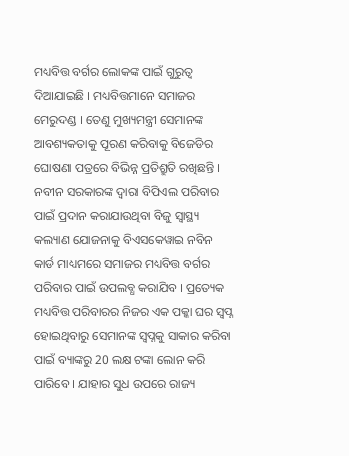ମଧ୍ୟବିତ୍ତ ବର୍ଗର ଲୋକଙ୍କ ପାଇଁ ଗୁରୁତ୍ୱ ଦିଆଯାଇଛି । ମଧ୍ୟବିତ୍ତମାନେ ସମାଜର ମେରୁଦଣ୍ଡ । ତେଣୁ ମୁଖ୍ୟମନ୍ତ୍ରୀ ସେମାନଙ୍କ ଆବଶ୍ୟକତାକୁ ପୂରଣ କରିବାକୁ ବିଜେଡିର ଘୋଷଣା ପତ୍ରରେ ବିଭିନ୍ନ ପ୍ରତିଶ୍ରୁତି ରଖିଛନ୍ତି । ନବୀନ ସରକାରଙ୍କ ଦ୍ୱାରା ବିପିଏଲ ପରିବାର ପାଇଁ ପ୍ରଦାନ କରାଯାଉଥିବା ବିଜୁ ସ୍ୱାସ୍ଥ୍ୟ କଲ୍ୟାଣ ଯୋଜନାକୁ ବିଏସକେୱାଇ ନବିନ କାର୍ଡ ମାଧ୍ୟମରେ ସମାଜର ମଧ୍ୟବିତ୍ତ ବର୍ଗର ପରିବାର ପାଇଁ ଉପଲବ୍ଧ କରାଯିବ । ପ୍ରତ୍ୟେକ ମଧ୍ୟବିତ୍ତ ପରିବାରର ନିଜର ଏକ ପକ୍କା ଘର ସ୍ବପ୍ନ ହୋଇଥିବାରୁ ସେମାନଙ୍କ ସ୍ବପ୍ନକୁ ସାକାର କରିବା ପାଇଁ ବ୍ୟାଙ୍କରୁ 20 ଲକ୍ଷ ଟଙ୍କା ଲୋନ କରି ପାରିବେ । ଯାହାର ସୁଧ ଉପରେ ରାଜ୍ୟ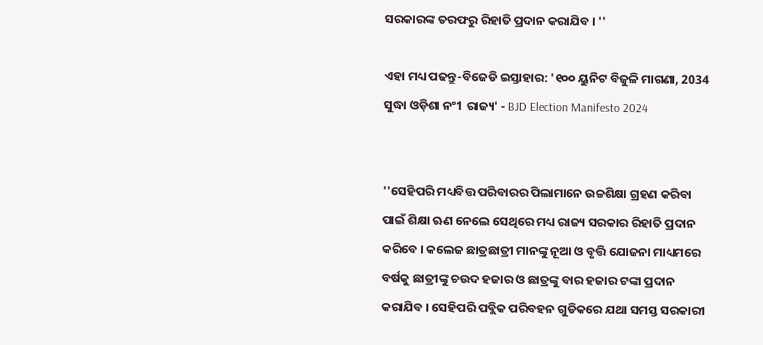ସରକାରଙ୍କ ତରଫରୁ ରିହାତି ପ୍ରଦାନ କରାଯିବ । ''

ଏହା ମଧ୍ୟ ପଢନ୍ତୁ-ବିଜେଡି ଇସ୍ତାହାର: '୧୦୦ ୟୁନିଟ ବିଜୁଳି ମାଗଣା, 2034 ସୁଦ୍ଧା ଓଡ଼ିଶା ନଂ1 ରାଜ୍ୟ' - BJD Election Manifesto 2024


''ସେହିପରି ମଧ୍ୟବିତ୍ତ ପରିବାରର ପିଲାମାନେ ଉଚ୍ଚଶିକ୍ଷା ଗ୍ରହଣ କରିବା ପାଇଁ ଶିକ୍ଷା ଋଣ ନେଲେ ସେଥିରେ ମଧ୍ୟ ରାଜ୍ୟ ସରକାର ରିହାତି ପ୍ରଦାନ କରିବେ । କଲେଜ ଛାତ୍ରଛାତ୍ରୀ ମାନଙ୍କୁ ନୂଆ ଓ ବୃତ୍ତି ଯୋଜନା ମାଧ୍ୟମରେ ବର୍ଷକୁ ଛାତ୍ରୀଙ୍କୁ ଚଉଦ ହଜାର ଓ ଛାତ୍ରଙ୍କୁ ବାର ହଜାର ଟଙ୍କା ପ୍ରଦାନ କରାଯିବ । ସେହିପରି ପବ୍ଲିକ ପରିବହନ ଗୁଡିକରେ ଯଥା ସମସ୍ତ ସରକାରୀ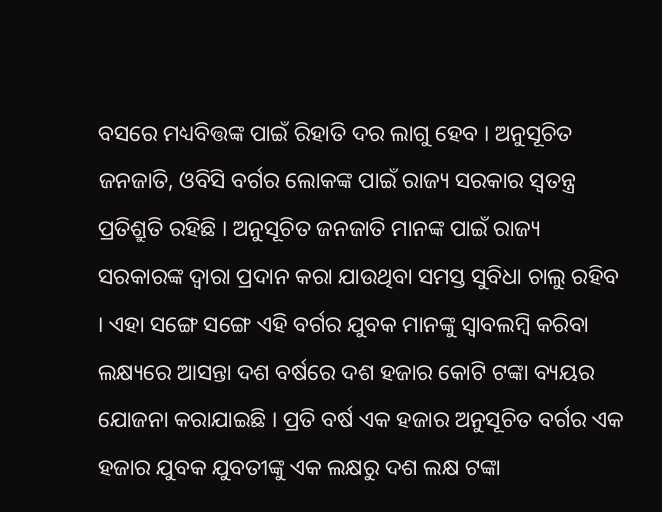ବସରେ ମଧ୍ୟବିତ୍ତଙ୍କ ପାଇଁ ରିହାତି ଦର ଲାଗୁ ହେବ । ଅନୁସୂଚିତ ଜନଜାତି, ଓବିସି ବର୍ଗର ଲୋକଙ୍କ ପାଇଁ ରାଜ୍ୟ ସରକାର ସ୍ୱତନ୍ତ୍ର ପ୍ରତିଶ୍ରୁତି ରହିଛି । ଅନୁସୂଚିତ ଜନଜାତି ମାନଙ୍କ ପାଇଁ ରାଜ୍ୟ ସରକାରଙ୍କ ଦ୍ୱାରା ପ୍ରଦାନ କରା ଯାଉଥିବା ସମସ୍ତ ସୁବିଧା ଚାଲୁ ରହିବ । ଏହା ସଙ୍ଗେ ସଙ୍ଗେ ଏହି ବର୍ଗର ଯୁବକ ମାନଙ୍କୁ ସ୍ୱାବଲମ୍ବି କରିବା ଲକ୍ଷ୍ୟରେ ଆସନ୍ତା ଦଶ ବର୍ଷରେ ଦଶ ହଜାର କୋଟି ଟଙ୍କା ବ୍ୟୟର ଯୋଜନା କରାଯାଇଛି । ପ୍ରତି ବର୍ଷ ଏକ ହଜାର ଅନୁସୂଚିତ ବର୍ଗର ଏକ ହଜାର ଯୁବକ ଯୁବତୀଙ୍କୁ ଏକ ଲକ୍ଷରୁ ଦଶ ଲକ୍ଷ ଟଙ୍କା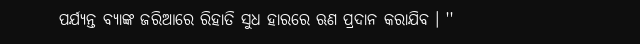ପର୍ଯ୍ୟନ୍ତ ବ୍ୟାଙ୍କ ଜରିଆରେ ରିହାତି ସୁଧ ହାରରେ ଋଣ ପ୍ରଦାନ କରାଯିବ । ''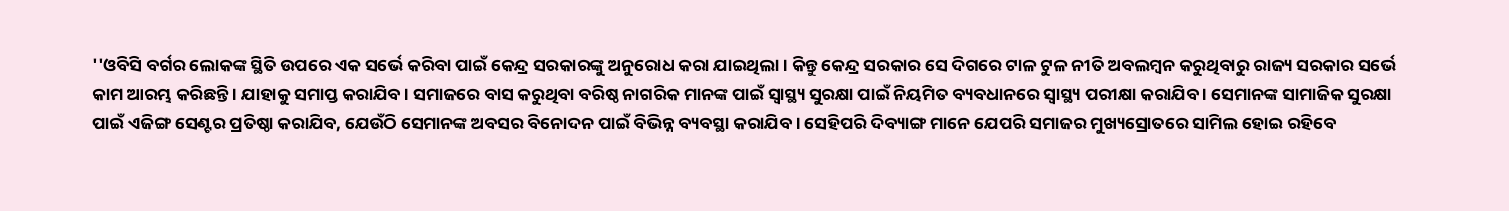''ଓବିସି ବର୍ଗର ଲୋକଙ୍କ ସ୍ଥିତି ଉପରେ ଏକ ସର୍ଭେ କରିବା ପାଇଁ କେନ୍ଦ୍ର ସରକାରଙ୍କୁ ଅନୁରୋଧ କରା ଯାଇଥିଲା । କିନ୍ତୁ କେନ୍ଦ୍ର ସରକାର ସେ ଦିଗରେ ଟାଳ ଟୁଳ ନୀତି ଅବଲମ୍ବନ କରୁଥିବାରୁ ରାଜ୍ୟ ସରକାର ସର୍ଭେ କାମ ଆରମ୍ଭ କରିଛନ୍ତି । ଯାହାକୁ ସମାପ୍ତ କରାଯିବ । ସମାଜରେ ବାସ କରୁଥିବା ବରିଷ୍ଠ ନାଗରିକ ମାନଙ୍କ ପାଇଁ ସ୍ୱାସ୍ଥ୍ୟ ସୁରକ୍ଷା ପାଇଁ ନିୟମିତ ବ୍ୟବଧାନରେ ସ୍ୱାସ୍ଥ୍ୟ ପରୀକ୍ଷା କରାଯିବ । ସେମାନଙ୍କ ସାମାଜିକ ସୁରକ୍ଷା ପାଇଁ ଏଜିଙ୍ଗ ସେଣ୍ଟର ପ୍ରତିଷ୍ଠା କରାଯିବ, ଯେଉଁଠି ସେମାନଙ୍କ ଅବସର ବିନୋଦନ ପାଇଁ ବିଭିନ୍ନ ବ୍ୟବସ୍ଥା କରାଯିବ । ସେହିପରି ଦିବ୍ୟାଙ୍ଗ ମାନେ ଯେପରି ସମାଜର ମୁଖ୍ୟସ୍ରୋତରେ ସାମିଲ ହୋଇ ରହିବେ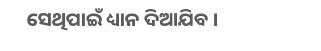ସେଥିପାଇଁ ଧ୍ୟାନ ଦିଆଯିବ ।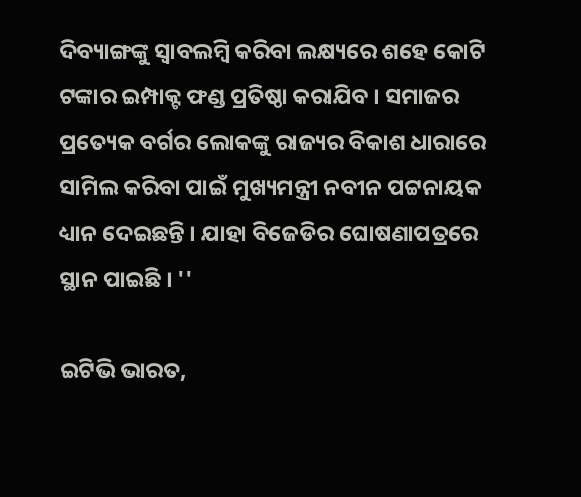ଦିବ୍ୟାଙ୍ଗଙ୍କୁ ସ୍ୱାବଲମ୍ବି କରିବା ଲକ୍ଷ୍ୟରେ ଶହେ କୋଟି ଟଙ୍କାର ଇମ୍ପାକ୍ଟ ଫଣ୍ଡ ପ୍ରତିଷ୍ଠା କରାଯିବ । ସମାଜର ପ୍ରତ୍ୟେକ ବର୍ଗର ଲୋକଙ୍କୁ ରାଜ୍ୟର ବିକାଶ ଧାରାରେ ସାମିଲ କରିବା ପାଇଁ ମୁଖ୍ୟମନ୍ତ୍ରୀ ନବୀନ ପଟ୍ଟନାୟକ ଧ୍ୟାନ ଦେଇଛନ୍ତି । ଯାହା ବିଜେଡିର ଘୋଷଣାପତ୍ରରେ ସ୍ଥାନ ପାଇଛି । ''

ଇଟିଭି ଭାରତ,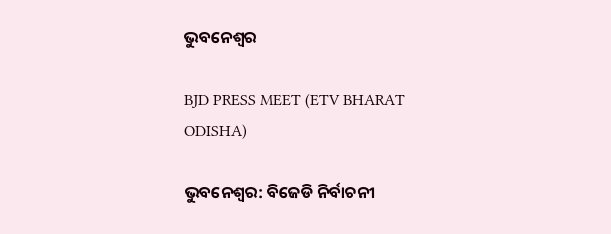ଭୁବନେଶ୍ୱର

BJD PRESS MEET (ETV BHARAT ODISHA)

ଭୁବନେଶ୍ୱର: ବିଜେଡି ନିର୍ବାଚନୀ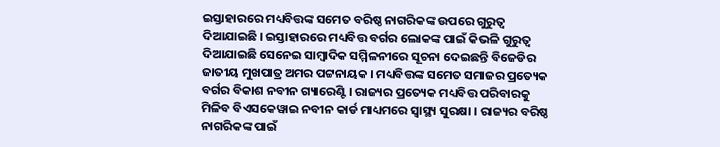ଇସ୍ତାହାରରେ ମଧ୍ୟବିତ୍ତଙ୍କ ସମେତ ବରିଷ୍ଠ ନାଗରିକଙ୍କ ଉପରେ ଗୁରୁତ୍ବ ଦିଆଯାଇଛି । ଇସ୍ତାହାରରେ ମଧ୍ୟବିତ୍ତ ବର୍ଗର ଲୋକଙ୍କ ପାଇଁ କିଭଳି ଗୁରୁତ୍ବ ଦିଆଯାଇଛି ସେନେଇ ସାମ୍ବାଦିକ ସମ୍ମିଳନୀରେ ସୂଚନା ଦେଇଛନ୍ତି ବିଜେଡିର ଜାତୀୟ ମୁଖପାତ୍ର ଅମର ପଟ୍ଟନାୟକ । ମଧ୍ୟବିତ୍ତଙ୍କ ସମେତ ସମାଜର ପ୍ରତ୍ୟେକ ବର୍ଗର ବିକାଶ ନବୀନ ଗ୍ୟାରେଣ୍ଟି । ରାଜ୍ୟର ପ୍ରତ୍ୟେକ ମଧ୍ୟବିତ୍ତ ପରିବାରକୁ ମିଳିବ ବିଏସକେୱାଇ ନବୀନ କାର୍ଡ ମାଧ୍ୟମରେ ସ୍ୱାସ୍ଥ୍ୟ ସୁରକ୍ଷା । ରାଜ୍ୟର ବରିଷ୍ଠ ନାଗରିକଙ୍କ ପାଇଁ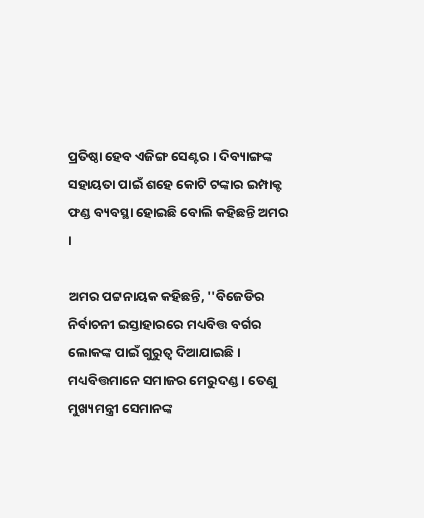ପ୍ରତିଷ୍ଠା ହେବ ଏଜିଙ୍ଗ ସେଣ୍ଟର । ଦିବ୍ୟାଙ୍ଗଙ୍କ ସହାୟତା ପାଇଁ ଶହେ କୋଟି ଟଙ୍କାର ଇମ୍ପାକ୍ଟ ଫଣ୍ଡ ବ୍ୟବସ୍ଥା ହୋଇଛି ବୋଲି କହିଛନ୍ତି ଅମର ।

ଅମର ପଟ୍ଟନାୟକ କହିଛନ୍ତି, ''ବିଜେଡିର ନିର୍ବାଚନୀ ଇସ୍ତାହାରରେ ମଧ୍ୟବିତ୍ତ ବର୍ଗର ଲୋକଙ୍କ ପାଇଁ ଗୁରୁତ୍ୱ ଦିଆଯାଇଛି । ମଧ୍ୟବିତ୍ତମାନେ ସମାଜର ମେରୁଦଣ୍ଡ । ତେଣୁ ମୁଖ୍ୟମନ୍ତ୍ରୀ ସେମାନଙ୍କ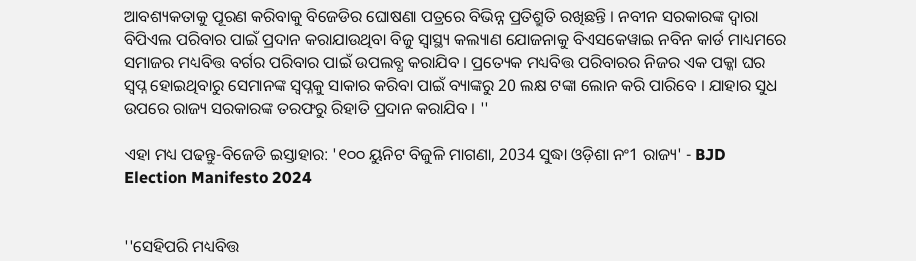ଆବଶ୍ୟକତାକୁ ପୂରଣ କରିବାକୁ ବିଜେଡିର ଘୋଷଣା ପତ୍ରରେ ବିଭିନ୍ନ ପ୍ରତିଶ୍ରୁତି ରଖିଛନ୍ତି । ନବୀନ ସରକାରଙ୍କ ଦ୍ୱାରା ବିପିଏଲ ପରିବାର ପାଇଁ ପ୍ରଦାନ କରାଯାଉଥିବା ବିଜୁ ସ୍ୱାସ୍ଥ୍ୟ କଲ୍ୟାଣ ଯୋଜନାକୁ ବିଏସକେୱାଇ ନବିନ କାର୍ଡ ମାଧ୍ୟମରେ ସମାଜର ମଧ୍ୟବିତ୍ତ ବର୍ଗର ପରିବାର ପାଇଁ ଉପଲବ୍ଧ କରାଯିବ । ପ୍ରତ୍ୟେକ ମଧ୍ୟବିତ୍ତ ପରିବାରର ନିଜର ଏକ ପକ୍କା ଘର ସ୍ବପ୍ନ ହୋଇଥିବାରୁ ସେମାନଙ୍କ ସ୍ବପ୍ନକୁ ସାକାର କରିବା ପାଇଁ ବ୍ୟାଙ୍କରୁ 20 ଲକ୍ଷ ଟଙ୍କା ଲୋନ କରି ପାରିବେ । ଯାହାର ସୁଧ ଉପରେ ରାଜ୍ୟ ସରକାରଙ୍କ ତରଫରୁ ରିହାତି ପ୍ରଦାନ କରାଯିବ । ''

ଏହା ମଧ୍ୟ ପଢନ୍ତୁ-ବିଜେଡି ଇସ୍ତାହାର: '୧୦୦ ୟୁନିଟ ବିଜୁଳି ମାଗଣା, 2034 ସୁଦ୍ଧା ଓଡ଼ିଶା ନଂ1 ରାଜ୍ୟ' - BJD Election Manifesto 2024


''ସେହିପରି ମଧ୍ୟବିତ୍ତ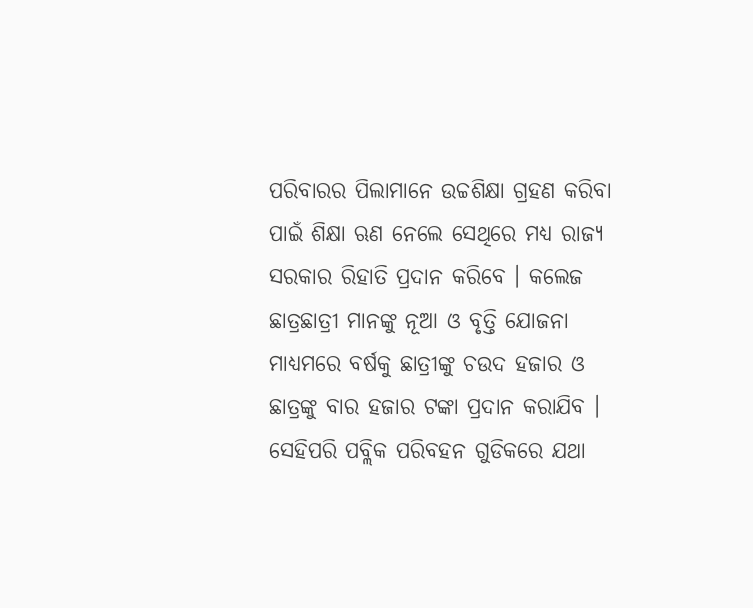ପରିବାରର ପିଲାମାନେ ଉଚ୍ଚଶିକ୍ଷା ଗ୍ରହଣ କରିବା ପାଇଁ ଶିକ୍ଷା ଋଣ ନେଲେ ସେଥିରେ ମଧ୍ୟ ରାଜ୍ୟ ସରକାର ରିହାତି ପ୍ରଦାନ କରିବେ । କଲେଜ ଛାତ୍ରଛାତ୍ରୀ ମାନଙ୍କୁ ନୂଆ ଓ ବୃତ୍ତି ଯୋଜନା ମାଧ୍ୟମରେ ବର୍ଷକୁ ଛାତ୍ରୀଙ୍କୁ ଚଉଦ ହଜାର ଓ ଛାତ୍ରଙ୍କୁ ବାର ହଜାର ଟଙ୍କା ପ୍ରଦାନ କରାଯିବ । ସେହିପରି ପବ୍ଲିକ ପରିବହନ ଗୁଡିକରେ ଯଥା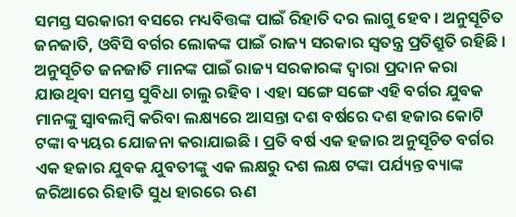ସମସ୍ତ ସରକାରୀ ବସରେ ମଧ୍ୟବିତ୍ତଙ୍କ ପାଇଁ ରିହାତି ଦର ଲାଗୁ ହେବ । ଅନୁସୂଚିତ ଜନଜାତି, ଓବିସି ବର୍ଗର ଲୋକଙ୍କ ପାଇଁ ରାଜ୍ୟ ସରକାର ସ୍ୱତନ୍ତ୍ର ପ୍ରତିଶ୍ରୁତି ରହିଛି । ଅନୁସୂଚିତ ଜନଜାତି ମାନଙ୍କ ପାଇଁ ରାଜ୍ୟ ସରକାରଙ୍କ ଦ୍ୱାରା ପ୍ରଦାନ କରା ଯାଉଥିବା ସମସ୍ତ ସୁବିଧା ଚାଲୁ ରହିବ । ଏହା ସଙ୍ଗେ ସଙ୍ଗେ ଏହି ବର୍ଗର ଯୁବକ ମାନଙ୍କୁ ସ୍ୱାବଲମ୍ବି କରିବା ଲକ୍ଷ୍ୟରେ ଆସନ୍ତା ଦଶ ବର୍ଷରେ ଦଶ ହଜାର କୋଟି ଟଙ୍କା ବ୍ୟୟର ଯୋଜନା କରାଯାଇଛି । ପ୍ରତି ବର୍ଷ ଏକ ହଜାର ଅନୁସୂଚିତ ବର୍ଗର ଏକ ହଜାର ଯୁବକ ଯୁବତୀଙ୍କୁ ଏକ ଲକ୍ଷରୁ ଦଶ ଲକ୍ଷ ଟଙ୍କା ପର୍ଯ୍ୟନ୍ତ ବ୍ୟାଙ୍କ ଜରିଆରେ ରିହାତି ସୁଧ ହାରରେ ଋଣ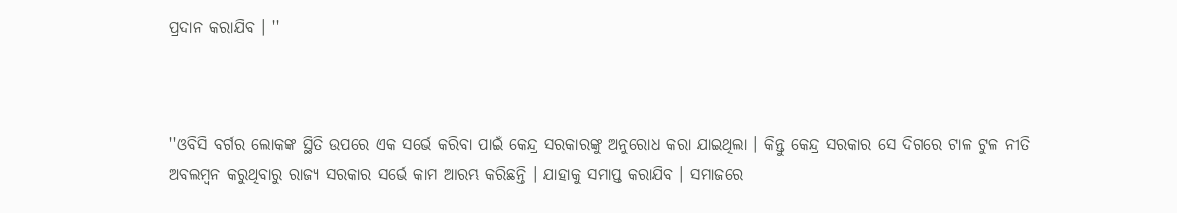ପ୍ରଦାନ କରାଯିବ । ''



''ଓବିସି ବର୍ଗର ଲୋକଙ୍କ ସ୍ଥିତି ଉପରେ ଏକ ସର୍ଭେ କରିବା ପାଇଁ କେନ୍ଦ୍ର ସରକାରଙ୍କୁ ଅନୁରୋଧ କରା ଯାଇଥିଲା । କିନ୍ତୁ କେନ୍ଦ୍ର ସରକାର ସେ ଦିଗରେ ଟାଳ ଟୁଳ ନୀତି ଅବଲମ୍ବନ କରୁଥିବାରୁ ରାଜ୍ୟ ସରକାର ସର୍ଭେ କାମ ଆରମ୍ଭ କରିଛନ୍ତି । ଯାହାକୁ ସମାପ୍ତ କରାଯିବ । ସମାଜରେ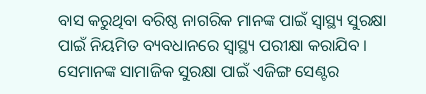ବାସ କରୁଥିବା ବରିଷ୍ଠ ନାଗରିକ ମାନଙ୍କ ପାଇଁ ସ୍ୱାସ୍ଥ୍ୟ ସୁରକ୍ଷା ପାଇଁ ନିୟମିତ ବ୍ୟବଧାନରେ ସ୍ୱାସ୍ଥ୍ୟ ପରୀକ୍ଷା କରାଯିବ । ସେମାନଙ୍କ ସାମାଜିକ ସୁରକ୍ଷା ପାଇଁ ଏଜିଙ୍ଗ ସେଣ୍ଟର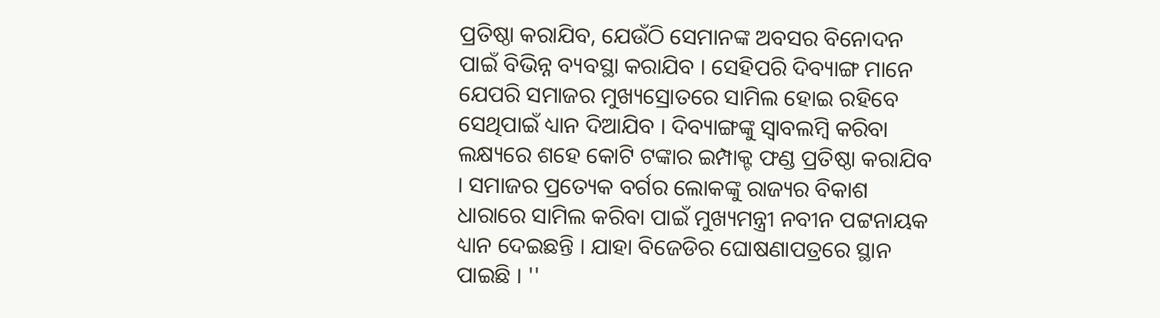ପ୍ରତିଷ୍ଠା କରାଯିବ, ଯେଉଁଠି ସେମାନଙ୍କ ଅବସର ବିନୋଦନ ପାଇଁ ବିଭିନ୍ନ ବ୍ୟବସ୍ଥା କରାଯିବ । ସେହିପରି ଦିବ୍ୟାଙ୍ଗ ମାନେ ଯେପରି ସମାଜର ମୁଖ୍ୟସ୍ରୋତରେ ସାମିଲ ହୋଇ ରହିବେ ସେଥିପାଇଁ ଧ୍ୟାନ ଦିଆଯିବ । ଦିବ୍ୟାଙ୍ଗଙ୍କୁ ସ୍ୱାବଲମ୍ବି କରିବା ଲକ୍ଷ୍ୟରେ ଶହେ କୋଟି ଟଙ୍କାର ଇମ୍ପାକ୍ଟ ଫଣ୍ଡ ପ୍ରତିଷ୍ଠା କରାଯିବ । ସମାଜର ପ୍ରତ୍ୟେକ ବର୍ଗର ଲୋକଙ୍କୁ ରାଜ୍ୟର ବିକାଶ ଧାରାରେ ସାମିଲ କରିବା ପାଇଁ ମୁଖ୍ୟମନ୍ତ୍ରୀ ନବୀନ ପଟ୍ଟନାୟକ ଧ୍ୟାନ ଦେଇଛନ୍ତି । ଯାହା ବିଜେଡିର ଘୋଷଣାପତ୍ରରେ ସ୍ଥାନ ପାଇଛି । ''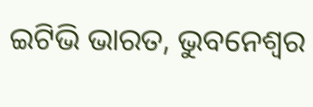ଇଟିଭି ଭାରତ, ଭୁବନେଶ୍ୱର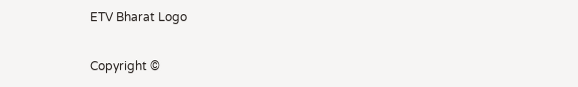ETV Bharat Logo

Copyright ©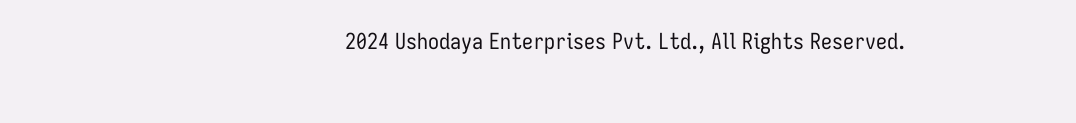2024 Ushodaya Enterprises Pvt. Ltd., All Rights Reserved.